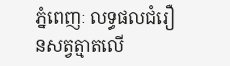ភ្នំពេញៈ លទ្ធផលជំរឿនសត្វត្មាតលើ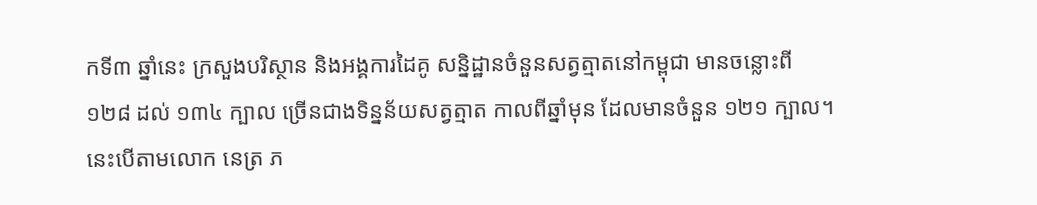កទី៣ ឆ្នាំនេះ ក្រសួងបរិស្ថាន និងអង្គការដៃគូ សន្និដ្ឋានចំនួនសត្វត្មាតនៅកម្ពុជា មានចន្លោះពី ១២៨ ដល់ ១៣៤ ក្បាល ច្រើនជាងទិន្នន័យសត្វត្មាត កាលពីឆ្នាំមុន ដែលមានចំនួន ១២១ ក្បាល។ នេះបើតាមលោក នេត្រ ភ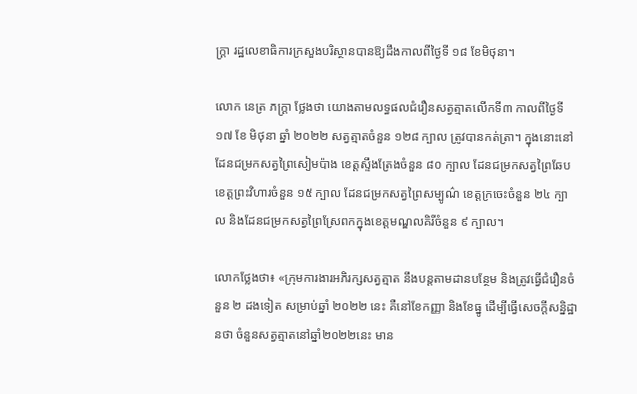ក្ត្រា រដ្ឋលេខាធិការក្រសួងបរិស្ថានបានឱ្យដឹងកាលពីថ្ងៃទី ១៨ ខែមិថុនា។

លោក នេត្រ ភក្ត្រា ថ្លែងថា យោងតាមលទ្ធផលជំរឿនសត្វត្មាតលើកទី៣ កាលពីថ្ងៃទី ១៧ ខែ មិថុនា ឆ្នាំ ២០២២ សត្វត្មាតចំនួន ១២៨ ក្បាល ត្រូវបានកត់ត្រា។ ក្នុងនោះនៅដែនជម្រកសត្វព្រៃសៀមប៉ាង ខេត្តស្ទឹងត្រែងចំនួន ៨០ ក្បាល ដែនជម្រកសត្វព្រៃឆែប ខេត្តព្រះវិហារចំនួន ១៥ ក្បាល ដែនជម្រកសត្វព្រៃសម្បូណ៌ ខេត្តក្រចេះចំនួន ២៤ ក្បាល និងដែនជម្រកសត្វព្រៃស្រែពកក្នុងខេត្តមណ្ឌលគិរីចំនួន ៩ ក្បាល។

លោកថ្លែងថា៖ «ក្រុមការងារអភិរក្សសត្វត្មាត នឹងបន្តតាមដានបន្ថែម និងត្រូវធ្វើជំរឿនចំនួន ២ ដងទៀត សម្រាប់ឆ្នាំ ២០២២ នេះ គឺនៅខែកញ្ញា និងខែធ្នូ ដើម្បីធ្វើសេចក្តីសន្និដ្ឋានថា ចំនួនសត្វត្មាតនៅឆ្នាំ២០២២នេះ មាន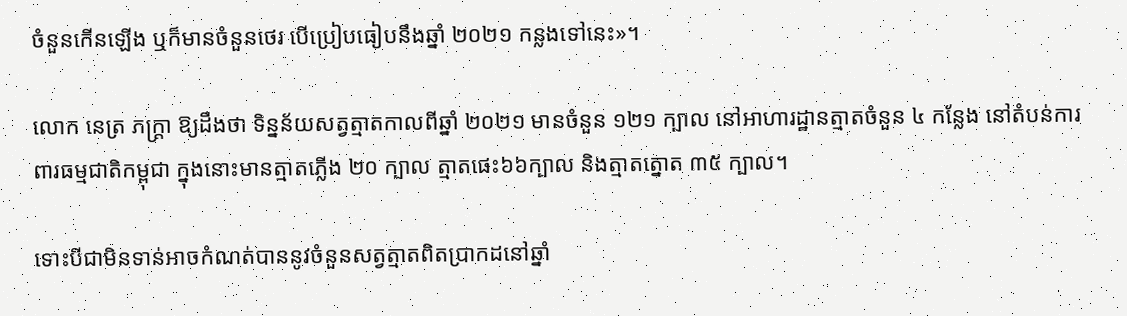ចំនួនកើនឡើង ឬក៏មានចំនួនថេរ បើប្រៀបធៀបនឹងឆ្នាំ ២០២១ កន្លងទៅនេះ»។

លោក នេត្រ ភក្ត្រា ឱ្យដឹងថា ទិន្នន័យសត្វត្មាតកាលពីឆ្នាំ ២០២១ មានចំនួន ១២១ ក្បាល នៅអាហារដ្ឋានត្មាតចំនួន ៤ កន្លែង នៅតំបន់ការពារធម្មជាតិកម្ពុជា ក្នុងនោះមានត្មាតភ្លើង ២០ ក្បាល ត្មាតផេះ៦៦ក្បាល និងត្មាតត្នោត ៣៥ ក្បាល។

ទោះបីជាមិនទាន់អាចកំណត់បាននូវចំនួនសត្វត្មាតពិតប្រាកដនៅឆ្នាំ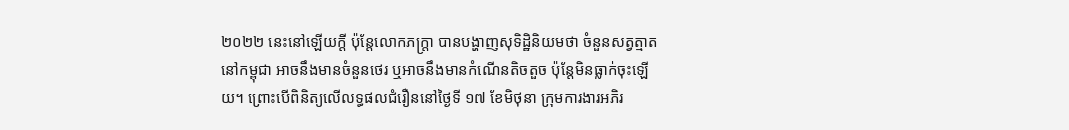២០២២ នេះនៅឡើយក្តី ប៉ុន្ដែលោកភក្ត្រា បានបង្ហាញសុទិដ្ឋិនិយមថា ចំនួនសត្វត្មាតនៅកម្ពុជា អាចនឹងមានចំនួនថេរ ឬអាចនឹងមានកំណើនតិចតួច ប៉ុន្តែមិនធ្លាក់ចុះឡើយ។ ព្រោះបើពិនិត្យលើលទ្ធផលជំរឿននៅថ្ងៃទី ១៧ ខែមិថុនា ក្រុមការងារអភិរ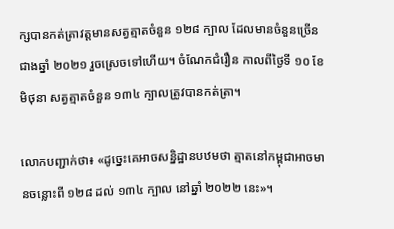ក្សបានកត់ត្រាវត្តមានសត្វត្មាតចំនួន ១២៨ ក្បាល ដែលមានចំនួនច្រើនជាងឆ្នាំ ២០២១ រួចស្រេចទៅហើយ។ ចំណែកជំរឿន កាលពីថ្ងៃទី ១០ ខែមិថុនា សត្វត្មាតចំនួន ១៣៤ ក្បាលត្រូវបានកត់ត្រា។

លោកបញ្ជាក់ថា៖ «ដូច្នេះគេអាចសន្និដ្ឋានបឋមថា ត្មាតនៅកម្ពុជាអាចមានចន្លោះពី ១២៨ ដល់ ១៣៤ ក្បាល នៅឆ្នាំ ២០២២ នេះ»។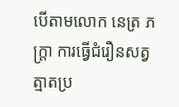បើតាមលោក នេត្រ ភក្ត្រា ការធ្វើជំរឿនសត្វត្មាតប្រ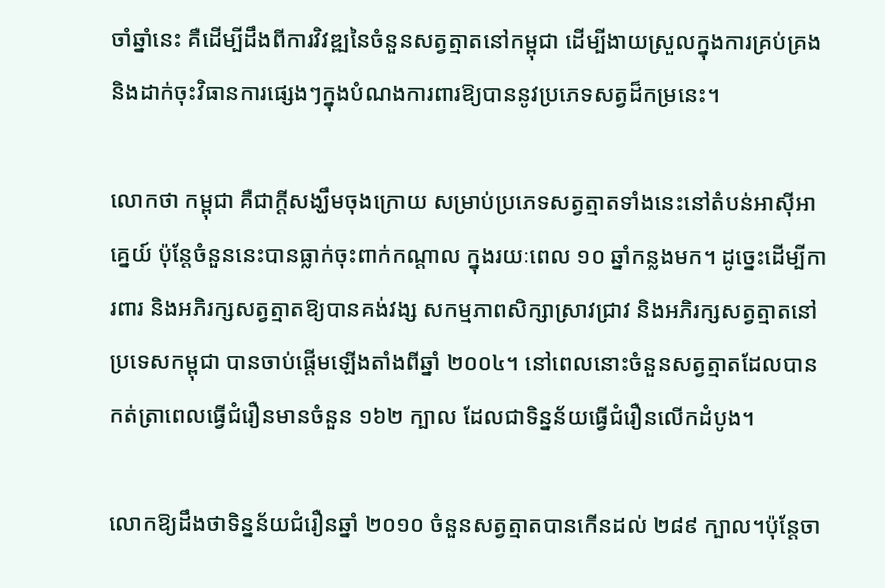ចាំឆ្នាំនេះ គឺដើម្បីដឹងពីការវិវឌ្ឍនៃចំនួនសត្វត្មាតនៅកម្ពុជា ដើម្បីងាយស្រួលក្នុងការគ្រប់គ្រង និងដាក់ចុះវិធានការផ្សេងៗក្នុងបំណងការពារឱ្យបាននូវប្រភេទសត្វដ៏កម្រនេះ។

លោកថា កម្ពុជា គឺជាក្តីសង្ឃឹមចុងក្រោយ សម្រាប់ប្រភេទសត្វត្មាតទាំងនេះនៅតំបន់អាស៊ីអាគ្នេយ៍ ប៉ុន្តែចំនួននេះបានធ្លាក់ចុះពាក់កណ្តាល ក្នុងរយៈពេល ១០ ឆ្នាំកន្លងមក។ ដូច្នេះដើម្បីការពារ និងអភិរក្សសត្វត្មាតឱ្យបានគង់វង្ស សកម្មភាពសិក្សាស្រាវជ្រាវ និងអភិរក្សសត្វត្មាតនៅប្រទេសកម្ពុជា បានចាប់ផ្តើមឡើងតាំងពីឆ្នាំ ២០០៤។ នៅពេលនោះចំនួនសត្វត្មាតដែលបានកត់ត្រាពេលធ្វើជំរឿនមានចំនួន ១៦២ ក្បាល ដែលជាទិន្នន័យធ្វើជំរឿនលើកដំបូង។

លោកឱ្យដឹងថាទិន្នន័យជំរឿនឆ្នាំ ២០១០ ចំនួនសត្វត្មាតបានកើនដល់ ២៨៩ ក្បាល។ប៉ុន្តែចា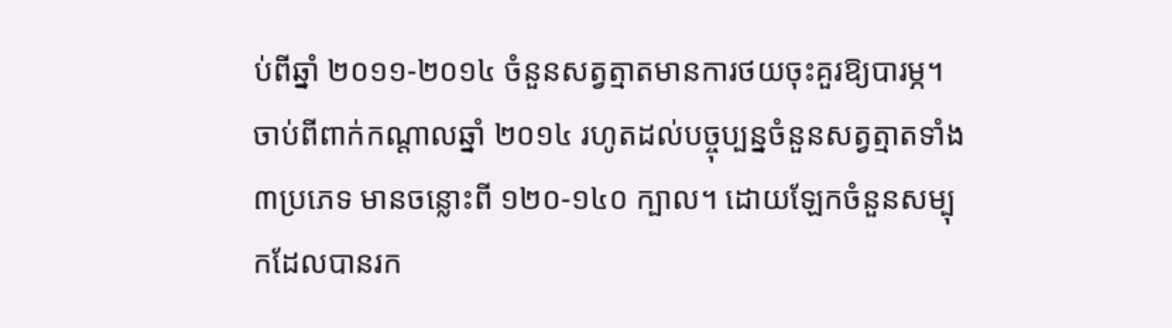ប់ពីឆ្នាំ ២០១១-២០១៤ ចំនួនសត្វត្មាតមានការថយចុះគួរឱ្យបារម្ភ។ ចាប់ពីពាក់កណ្តាលឆ្នាំ ២០១៤ រហូតដល់បច្ចុប្បន្នចំនួនសត្វត្មាតទាំង៣ប្រភេទ មានចន្លោះពី ១២០-១៤០ ក្បាល។ ដោយឡែកចំនួនសម្បុកដែលបានរក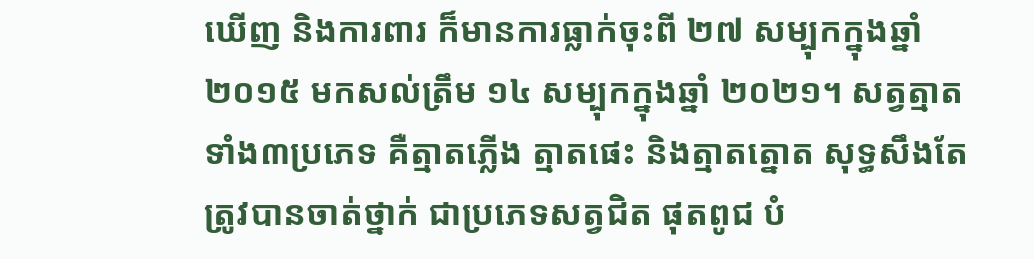ឃើញ និងការពារ ក៏មានការធ្លាក់ចុះពី ២៧ សម្បុកក្នុងឆ្នាំ ២០១៥ មកសល់ត្រឹម ១៤ សម្បុកក្នុងឆ្នាំ ២០២១។ សត្វត្មាតទាំង៣ប្រភេទ គឺត្មាតភ្លើង ត្មាតផេះ និងត្មាតត្នោត សុទ្ធសឹងតែត្រូវបានចាត់ថ្នាក់ ជាប្រភេទសត្វជិត ផុតពូជ បំ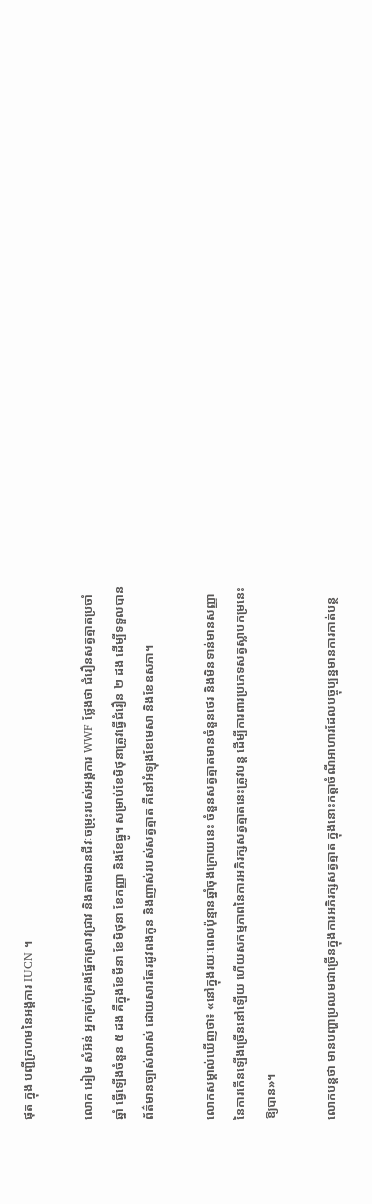ផុត ក្នុង បញ្ជីក្រហមនៃអង្គការ IUCN ។

លោក អៀម សំអ៊ន់ អ្នកគ្រប់គ្រងផ្នែកស្រាវជ្រាវ និងតាមដានជីវៈចម្រុះរបស់អង្គការ WWF ថ្លែងថា ជំរឿនសត្វត្មាតប្រចាំ ឆ្នាំ ធ្វើឡើងចំនួន ៥ ដង គឺក្នុងខែមីនា ខែមិថុនា ខែកញ្ញា និងខែធ្នូ។ សម្រាប់ខែមិថុនាត្រូវធ្វើជំរឿន ២ ដង ដើម្បីទទួលបានព័ត៌មានច្បាស់លាស់ ដោយសារតែរដូវពងកូន និងញាស់របស់សត្វត្មាត គឺនៅអំឡុងខែមេសា និងខែឧសភា។

លោកសម្គាល់ឃើញថា៖ «នៅក្នុងរយៈពេលប៉ុន្មានឆ្នាំចុងក្រោយនេះ ចំនួនសត្វត្មាតមានចំនួនថេរ និងមិនទាន់មានសញ្ញានៃការកើនឡើងច្រើននៅឡើយ ហើយសកម្មភាពនៃការអភិរក្សសត្វត្មាតនេះត្រូវបន្ត ដើម្បីការពារប្រភេទសត្វស្លាបកម្រនេះឱ្យបាន»។

លោកបន្តថា មានបញ្ហាប្រឈមជាច្រើនក្នុងការអភិរក្សសត្វត្មាត ក្នុងនោះកត្តាចំណីអាហារដែលបច្ចុប្បន្នមានការកាត់បន្ថ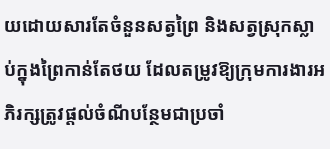យដោយសារតែចំនួនសត្វព្រៃ និងសត្វស្រុកស្លាប់ក្នុងព្រៃកាន់តែថយ ដែលតម្រូវឱ្យក្រុមការងារអភិរក្សត្រូវផ្តល់ចំណីបន្ថែមជាប្រចាំ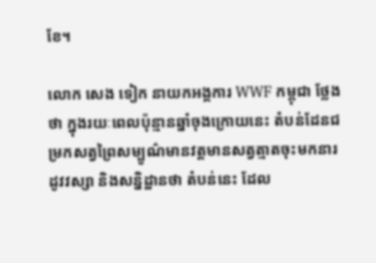ខែ។

លោក សេង ទៀក នាយកអង្គការ WWF កម្ពុជា ថ្លែងថា ក្នុងរយៈពេលប៉ុន្មានឆ្នាំចុងក្រោយនេះ តំបន់ដែនជម្រកសត្វព្រៃសម្បូណ៌មានវត្តមានសត្វត្មាតចុះមកនារដូវវស្សា និងសន្និដ្ឋានថា តំបន់នេះ ដែល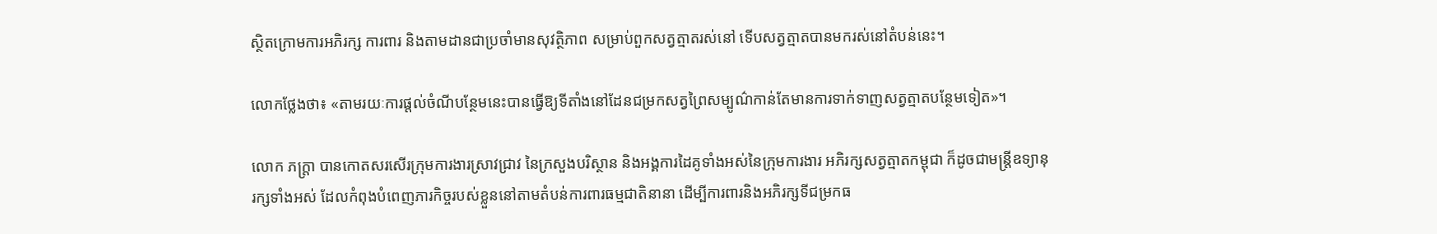ស្ថិតក្រោមការអភិរក្ស ការពារ និងតាមដានជាប្រចាំមានសុវត្ថិភាព សម្រាប់ពួកសត្វត្មាតរស់នៅ ទើបសត្វត្មាតបានមករស់នៅតំបន់នេះ។

លោកថ្លែងថា៖ «តាមរយៈការផ្តល់ចំណីបន្ថែមនេះបានធ្វើឱ្យទីតាំងនៅដែនជម្រកសត្វព្រៃសម្បូណ៌កាន់តែមានការទាក់ទាញសត្វត្មាតបន្ថែមទៀត»។

លោក ភក្ត្រា បានកោតសរសើរក្រុមការងារស្រាវជ្រាវ នៃក្រសួងបរិស្ថាន និងអង្គការដៃគូទាំងអស់នៃក្រុមការងារ អភិរក្សសត្វត្មាតកម្ពុជា ក៏ដូចជាមន្ត្រីឧទ្យានុរក្សទាំងអស់ ដែលកំពុងបំពេញភារកិច្ចរបស់ខ្លួននៅតាមតំបន់ការពារធម្មជាតិនានា ដើម្បីការពារនិងអភិរក្សទីជម្រកធ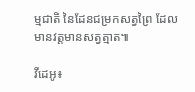ម្មជាតិ នៃដែនជម្រកសត្វព្រៃ ដែលមានវត្តមានសត្វត្មាត៕

វីដេអូ៖